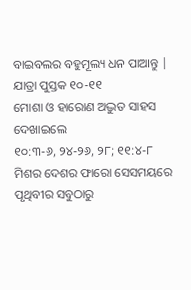ବାଇବଲର ବହୁମୂଲ୍ୟ ଧନ ପାଆନ୍ତୁ | ଯାତ୍ରା ପୁସ୍ତକ ୧୦-୧୧
ମୋଶା ଓ ହାରୋଣ ଅଦ୍ଭୁତ ସାହସ ଦେଖାଇଲେ
୧୦:୩-୬, ୨୪-୨୬, ୨୮; ୧୧:୪-୮
ମିଶର ଦେଶର ଫାରୋ ସେସମୟରେ ପୃଥିବୀର ସବୁଠାରୁ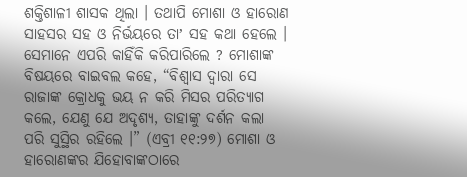ଶକ୍ତିଶାଳୀ ଶାସକ ଥିଲା । ତଥାପି ମୋଶା ଓ ହାରୋଣ ସାହସର ସହ ଓ ନିର୍ଭୟରେ ତାʼ ସହ କଥା ହେଲେ । ସେମାନେ ଏପରି କାହିଁକି କରିପାରିଲେ ? ମୋଶାଙ୍କ ବିଷୟରେ ବାଇବଲ କହେ, “ବିଶ୍ୱାସ ଦ୍ୱାରା ସେ ରାଜାଙ୍କ କ୍ରୋଧକୁ ଭୟ ନ କରି ମିସର ପରିତ୍ୟାଗ କଲେ, ଯେଣୁ ଯେ ଅଦୃଶ୍ୟ, ତାହାଙ୍କୁ ଦର୍ଶନ କଲା ପରି ସୁସ୍ଥିର ରହିଲେ ।” (ଏବ୍ରୀ ୧୧:୨୭) ମୋଶା ଓ ହାରୋଣଙ୍କର ଯିହୋବାଙ୍କଠାରେ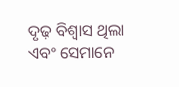ଦୃଢ଼ ବିଶ୍ୱାସ ଥିଲା ଏବଂ ସେମାନେ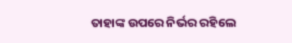ତାହାଙ୍କ ଉପରେ ନିର୍ଭର ରହିଲେ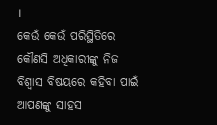।
କେଉଁ କେଉଁ ପରିସ୍ଥିତିରେ କୌଣସି ଅଧିକାରୀଙ୍କୁ ନିଜ ବିଶ୍ୱାସ ବିଷୟରେ କହିବା ପାଇଁ ଆପଣଙ୍କୁ ସାହସ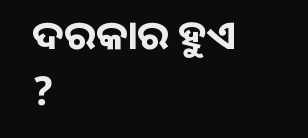ଦରକାର ହୁଏ ?